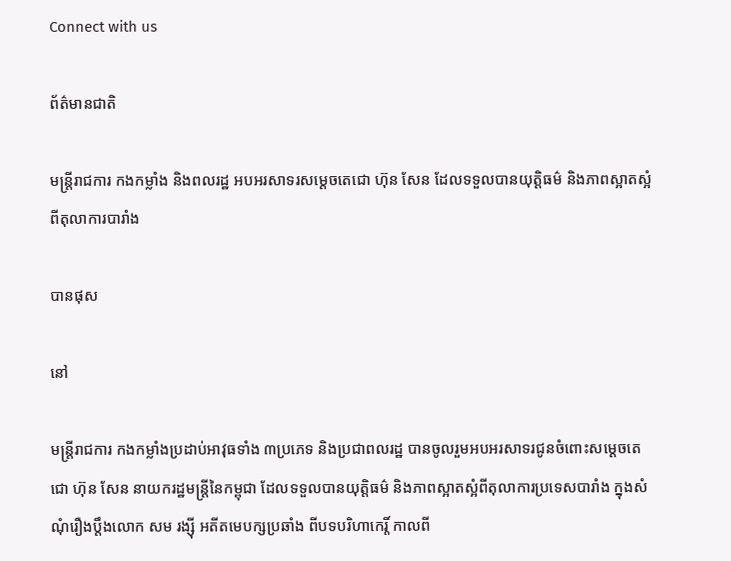Connect with us

ព័ត៌មានជាតិ

មន្ត្រីរាជការ កងកម្លាំង និងពលរដ្ឋ អបអរសាទរសម្តេចតេជោ ហ៊ុន សែន ដែលទទួលបានយុត្តិធម៌ និងភាពស្អាតស្អំ ពីតុលាការបារាំង

បានផុស

នៅ

មន្ត្រីរាជការ កងកម្លាំងប្រដាប់អាវុធទាំង ៣ប្រភេទ និងប្រជាពលរដ្ឋ បានចូលរួមអបអរសាទរជូនចំពោះសម្តេចតេជោ ហ៊ុន សែន នាយករដ្ឋមន្ត្រីនៃកម្ពុជា ដែលទទួលបានយុត្តិធម៌ និងភាពស្អាតស្អំពីតុលាការប្រទេសបារាំង ក្នុងសំណុំរឿងប្តឹងលោក សម រង្ស៊ី អតីតមេបក្សប្រឆាំង ពីបទបរិហាកេរ្តិ៍ កាលពី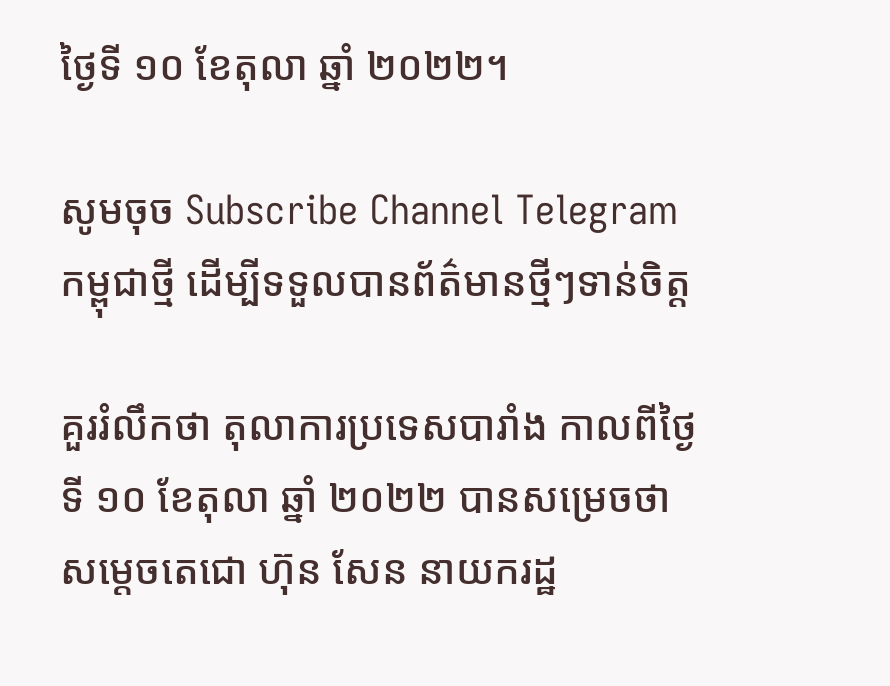ថ្ងៃទី ១០ ខែតុលា ឆ្នាំ ២០២២។

សូមចុច Subscribe Channel Telegram កម្ពុជាថ្មី ដើម្បីទទួលបានព័ត៌មានថ្មីៗទាន់ចិត្ត

គួររំលឹកថា តុលាការប្រទេសបារាំង កាលពីថ្ងៃទី ១០ ខែតុលា ឆ្នាំ ២០២២ បានសម្រេចថា សម្តេចតេជោ ហ៊ុន សែន នាយករដ្ឋ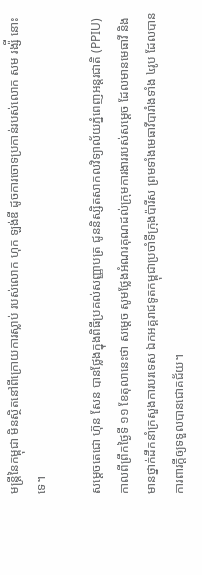មន្រ្តីនៃកម្ពុជា មិនស្ថិតនៅពីក្រោយការស្លាប់ របស់លោក ហុក ឡង់ឌី ដូចការចោទប្រកាន់របស់លោក សម រង្ស៉ី នោះទេ។

សម្ដេចតេជោ ហ៊ុន សែន បានថ្លែងក្នុងពិធីប្រគល់សញ្ញាបត្រ ជូននិស្សិតសាកលវិទ្យាល័យភ្នំពេញអន្តរជាតិ (PPIU) កាលពីព្រឹកថ្ងៃទី ១១ ខែតុលានេះថា សម្ដេច សូមថ្លែងអំណរគុណដល់ក្រុមការងាររបស់សម្ដេច ដែលមានមេធាវី និងមានថ្នាក់ដឹកនាំក្រសួងការបរទេស ឯកអគ្គរាជទូតកម្ពុជាប្រចាំទីក្រុងប៉ារីស ព្រមទាំងមេធាវីបារាំងទាំង ៤រូប ដែលបានការពារក្តីឲ្យទទួលបានជោគជ័យ។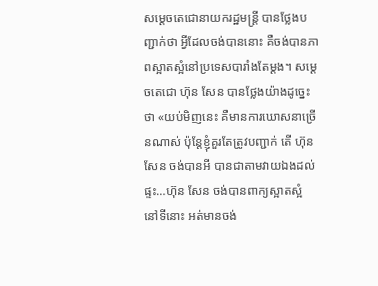សម្ដេចតេជោនាយករដ្ឋមន្ត្រី បានថ្លែងបញ្ជាក់ថា អ្វីដែលចង់បាននោះ គឺចង់បានភាពស្អាតស្អំនៅប្រទេសបារាំងតែម្ដង។ សម្ដេចតេជោ ហ៊ុន សែន បានថ្លែងយ៉ាងដូច្នេះថា «យប់មិញនេះ គឺមានការឃោសនាច្រើនណាស់ ប៉ុន្តែខ្ញុំគួរតែត្រូវបញ្ជាក់ តើ ហ៊ុន សែន ចង់បានអី បានជាតាមវាយឯងដល់ផ្ទះ…ហ៊ុន សែន ចង់បានពាក្យស្អាតស្អំ នៅទីនោះ អត់មានចង់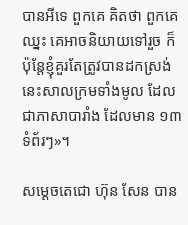បានអីទេ ពួកគេ គិតថា ពួកគេឈ្នះ គេអាចនិយាយទៅរួច ក៏ប៉ុន្តែខ្ញុំគួរតែត្រូវបានដកស្រង់ នេះសាលក្រមទាំងមូល ដែលជាភាសាបារាំង ដែលមាន ១៣ទំព័រៗ»។

សម្ដេចតេជោ ហ៊ុន សែន បាន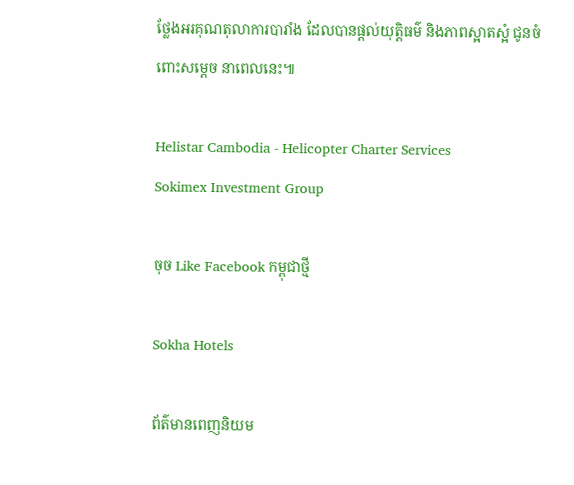ថ្លែងអរគុណតុលាការបារាំង ដែលបានផ្ដល់យុត្តិធម៌ និងភាពស្អាតស្អំ ជូនចំពោះសម្ដេច នាពេលនេះ៕

Helistar Cambodia - Helicopter Charter Services
Sokimex Investment Group

ចុច Like Facebook កម្ពុជាថ្មី

Sokha Hotels

ព័ត៌មានពេញនិយម